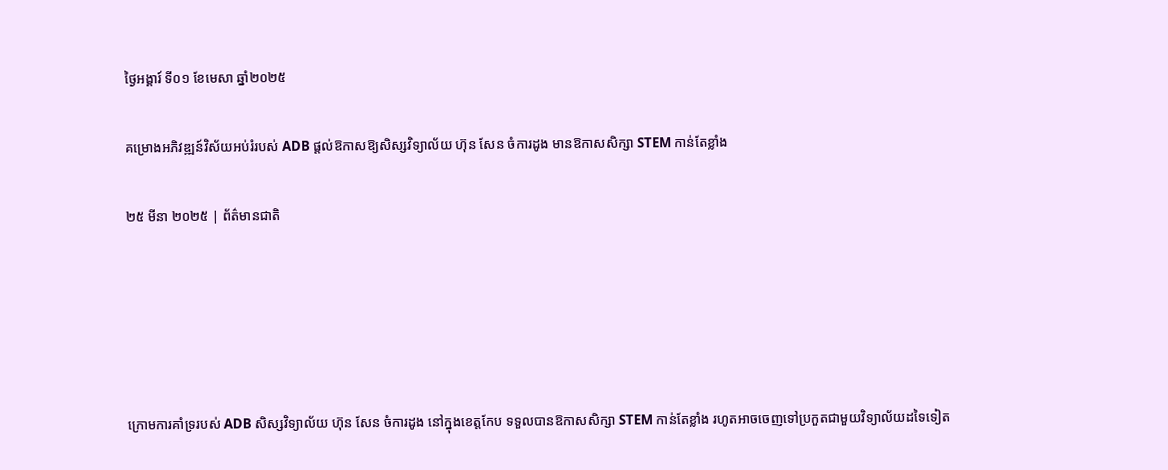ថ្ងៃអង្គារ៍ ទី០១ ខែមេសា ឆ្នាំ២០២៥

គម្រោងអភិវឌ្ឍន៍វិស័យអប់រំរបស់ ADB ផ្តល់ឱកាសឱ្យសិស្សវិទ្យាល័យ ហ៊ុន សែន ចំការដូង មានឱកាសសិក្សា STEM កាន់តែខ្លាំង

២៥ មីនា ២០២៥ | ព័ត៌មានជាតិ





ក្រោមការគាំទ្ររបស់ ADB សិស្សវិទ្យាល័យ ហ៊ុន សែន ចំការដូង នៅក្នុងខេត្តកែប ទទួលបានឱកាសសិក្សា STEM កាន់តែខ្លាំង រហូតអាចចេញទៅប្រកួតជាមួយវិទ្យាល័យដទៃទៀត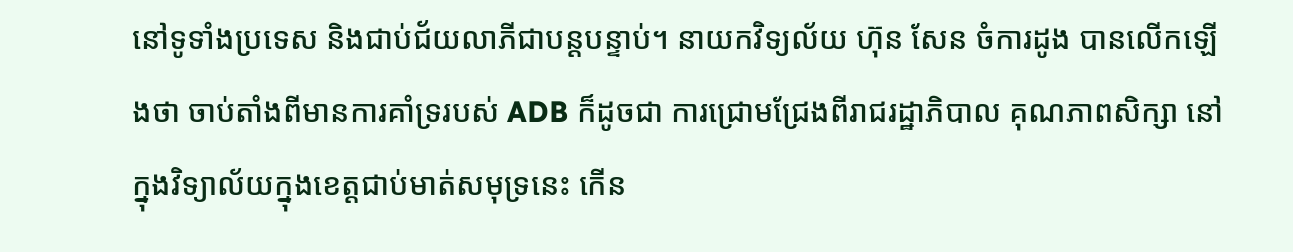នៅទូទាំងប្រទេស និងជាប់ជ័យលាភីជាបន្តបន្ទាប់។ នាយកវិទ្យល័យ ហ៊ុន សែន ចំការដូង បានលើកឡើងថា ចាប់តាំងពីមានការគាំទ្ររបស់ ADB ក៏ដូចជា ការជ្រោមជ្រែងពីរាជរដ្ឋាភិបាល គុណភាពសិក្សា នៅក្នុងវិទ្យាល័យក្នុងខេត្តជាប់មាត់សមុទ្រនេះ កើន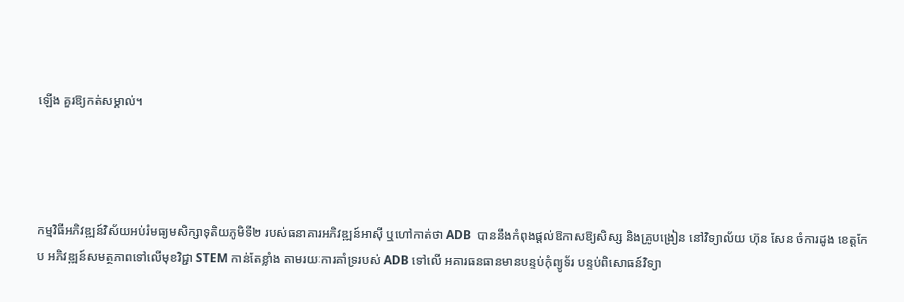ឡើង គួរឱ្យកត់សម្គាល់។




កម្មវិធីអភិវឌ្ឍន៍វិស័យអប់រំមធ្យមសិក្សាទុតិយភូមិទី២ របស់ធនាគារអភិវឌ្ឍន៍អាស៊ី ឬហៅកាត់ថា ADB  បាននឹងកំពុងផ្តល់ឱកាសឱ្យសិស្ស និងគ្រូបង្រៀន នៅវិទ្យាល័យ ហ៊ុន សែន ចំការដូង ខេត្តកែប អភិវឌ្ឍន៍សមត្ថភាពទៅលើមុខវិជ្ជា STEM កាន់តែខ្លាំង តាមរយៈការគាំទ្ររបស់ ADB ទៅលើ អគារធនធានមានបន្ទប់កុំព្យូទ័រ បន្ទប់ពិសោធន៍វិទ្យា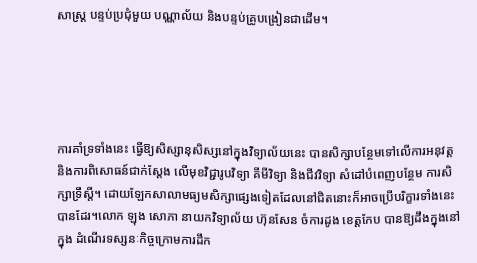សាស្ត្រ បន្ទប់ប្រជុំមួយ បណ្ណាល័យ និងបន្ទប់គ្រូបង្រៀនជាដើម។





ការគាំទ្រទាំងនេះ ធ្វើឱ្យសិស្សានុសិស្សនៅក្នុងវិទ្យាល័យនេះ បានសិក្សាបន្ថែមទៅលើការអនុវត្ត និងការពិសោធន៍ជាក់ស្តែង លើមុខវិជ្ជារូបវិទ្យា គីមីវិទ្យា និងជីវវិទ្យា សំដៅបំពេញបន្ថែម ការសិក្សាទ្រឹស្តី។ ដោយឡែកសាលាមធ្យមសិក្សាផ្សេងទៀតដែលនៅជិតនោះក៏អាចប្រើបរិក្ខារទាំងនេះបានដែរ។លោក ឡុង សោភា នាយកវិទ្យាល័យ ហ៊ុនសែន ចំការដូង ខេត្តកែប បានឱ្យដឹងក្នុងនៅក្នុង ដំណើរទស្សនៈកិច្ចក្រោមការដឹក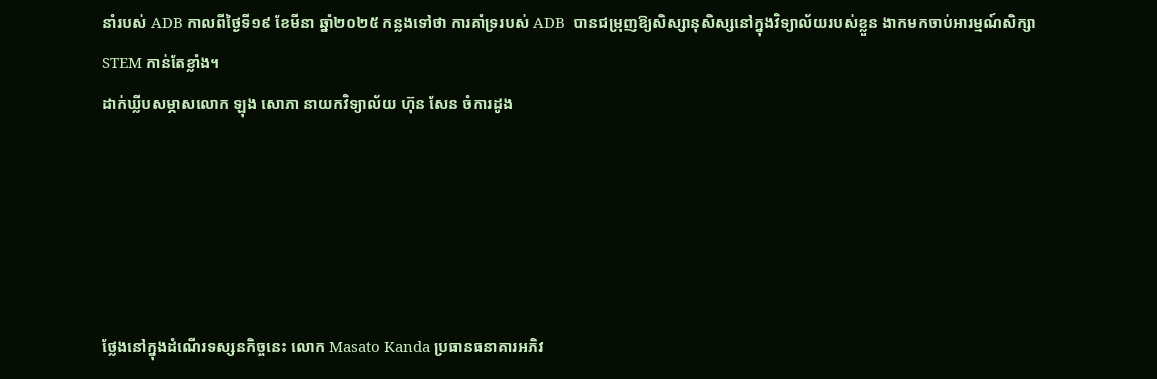នាំរបស់ ADB កាលពីថ្ងៃទី១៩ ខែមីនា ឆ្នាំ២០២៥ កន្លងទៅថា ការគាំទ្ររបស់ ADB  បានជម្រុញឱ្យសិស្សានុសិស្សនៅក្នុងវិទ្យាល័យរបស់ខ្លួន ងាកមកចាប់អារម្មណ៍សិក្សា STEM កាន់តែខ្លាំង។
ដាក់ឃ្លីបសម្ភាសលោក ឡុង សោភា នាយកវិទ្យាល័យ ហ៊ុន សែន ចំការដូង





ថ្លែងនៅក្នុងដំណើរទស្សនកិច្ចនេះ លោក Masato Kanda ប្រធានធនាគារអភិវ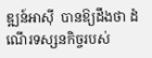ឌ្ឍន៍អាស៊ី  បានឱ្យដឹងថា ដំណើរទស្សនកិច្ចរបស់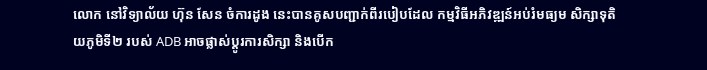លោក នៅវិទ្យាល័យ ហ៊ុន សែន ចំការដូង នេះបានគូសបញ្ជាក់ពីរបៀបដែល កម្មវិធីអភិវឌ្ឍន៍អប់រំមធ្យម សិក្សាទុតិយភូមិទី២ របស់ ADB អាចផ្លាស់ប្តូរការសិក្សា និងបើក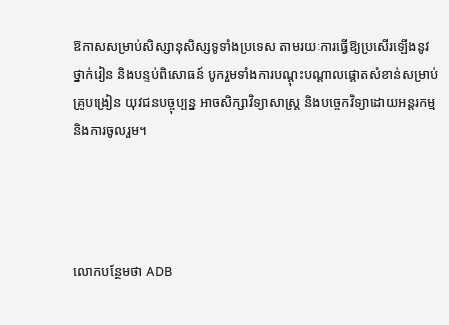ឱកាសសម្រាប់សិស្សានុសិស្សទូទាំងប្រទេស តាមរយៈការធ្វើឱ្យប្រសើរឡើងនូវថ្នាក់រៀន និងបន្ទប់ពិសោធន៍ បូករួមទាំងការបណ្តុះបណ្តាលផ្តោតសំខាន់សម្រាប់គ្រូបង្រៀន យុវជនបច្ចុប្បន្ន អាចសិក្សាវិទ្យាសាស្ត្រ និងបច្ចេកវិទ្យាដោយអន្តរកម្ម និងការចូលរួម។




លោកបន្ថែមថា ADB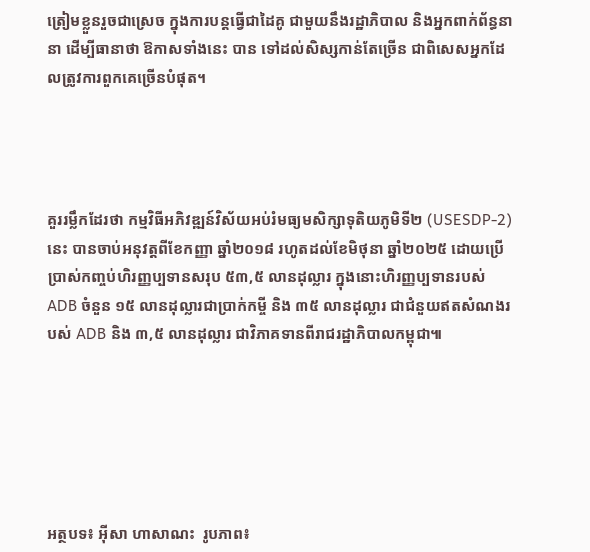ត្រៀមខ្លួនរួចជាស្រេច ក្នុងការបន្តធ្វើជាដៃគូ ជាមួយនឹងរដ្ឋាភិបាល និងអ្នកពាក់ព័ន្ធនានា ដើម្បីធានាថា ឱកាសទាំងនេះ បាន ទៅដល់សិស្សកាន់តែច្រើន ជាពិសេសអ្នកដែលត្រូវការពួកគេច្រើនបំផុត។




គួររម្លឹកដែរថា កម្មវិធីអភិវឌ្ឍន៍វិស័យអប់រំមធ្យមសិក្សាទុតិយភូមិទី២ (USESDP-2)នេះ បានចាប់អនុវត្តពីខែកញ្ញា ឆ្នាំ២០១៨ រហូតដល់ខែមិថុនា ឆ្នាំ២០២៥ ដោយប្រើប្រាស់កញ្ចប់ហិរញ្ញប្បទានសរុប ៥៣,៥ លានដុល្លារ ក្នុងនោះហិរញ្ញប្បទានរបស់ ADB ចំនួន ១៥ លានដុល្លារជាប្រាក់កម្ចី និង ៣៥ លានដុល្លារ ជាជំនួយឥតសំណងរបស់ ADB និង ៣,៥ លានដុល្លារ ជាវិភាគទានពីរាជរដ្ឋាភិបាលកម្ពុជា៕






អត្ថបទ៖ អ៊ីសា ហាសាណះ  រូបភាព៖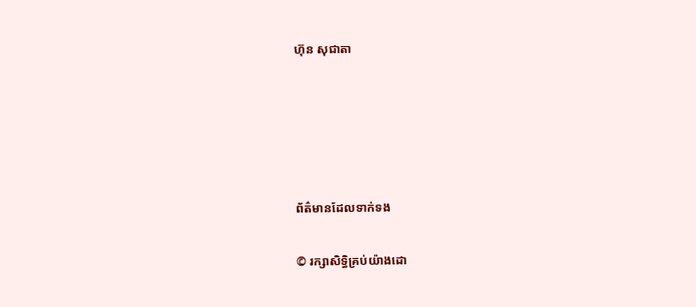ហ៊ុន សុជាតា





ព័ត៌មានដែលទាក់ទង

© រក្សាសិទ្ធិគ្រប់យ៉ាងដោ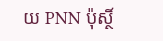យ PNN ប៉ុស្ថិ៍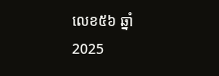លេខ៥៦ ឆ្នាំ 2025